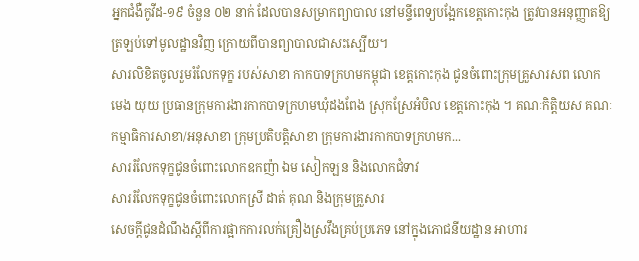អ្នកជំងឺកូវីដ-១៩ ចំនួន ០២ នាក់ ដែលបានសម្រាកព្យាបាល នៅមន្ទីពេទ្យបង្អែកខេត្តកោះកុង ត្រូវបានអនុញ្ញាតឱ្យត្រឡប់ទៅមូលដ្ឋានវិញ ក្រោយពីបានព្យាបាលជាសះស្បើយ។
សារលិខិតចូលរួមរំលែកទុក្ខ របស់សាខា កាកបាទក្រហមកម្ពុជា ខេត្តកោះកុង ជូនចំពោះក្រុមគ្រួសារសព លោក មេង យុយ ប្រធានក្រុមការងារកាកបាទក្រហមឃុំដងពែង ស្រុកស្រែអំបិល ខេត្តកោះកុង ។ គណៈកិត្តិយស គណៈកម្មាធិការសាខា/អនុសាខា ក្រុមប្រតិបត្តិសាខា ក្រុមការងារកាកបាទក្រហមក...
សាររំលែកទុក្ខជូនចំពោះលោកឧកញ៉ា ឯម សៀកឡន និងលោកជំទាវ
សាររំលែកទុក្ខជូនចំពោះលោកស្រី ដាត់ គុណ និងក្រុមគ្រួសារ
សេចក្តីជូនដំណឹងស្តីពីការផ្អាកការលក់គ្រឿងស្រវឹងគ្រប់ប្រភេទ នៅក្នុងភោជនីយដ្ឋាន អាហារ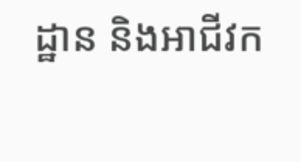ដ្ឋាន និងអាជីវក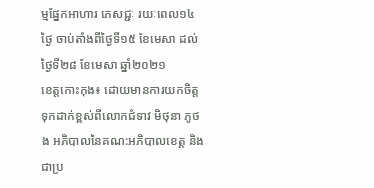ម្មផ្នែកអាហារ ភេសជ្ជៈ រយៈពេល១៤ថ្ងៃ ចាប់តាំងពីថ្ងៃទី១៥ ខែមេសា ដល់ថ្ងៃទី២៨ ខែមេសា ឆ្នាំ២០២១
ខេត្តកោះកុង៖ ដោយមានការយកចិត្តទុកដាក់ខ្ពស់ពីលោកជំទាវ មិថុនា ភូថង អភិបាលនៃគណ:អភិបាលខេត្ត និងជាប្រ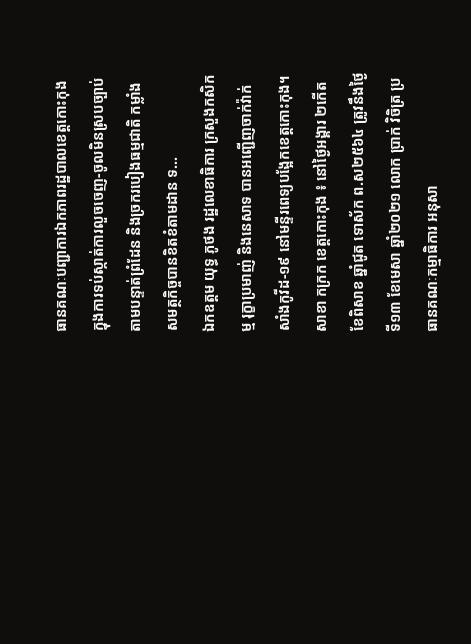ធានគណៈបញ្ជាការឯកភាពរដ្ឋបាលខេត្តកោះកុង ក្នុងការទប់ស្កាត់ការលួចចេញ-ចូលមិនស្របច្បាប់តាមបន្ទាត់ព្រំដែន និងច្រករបៀងធម្មជាតិ កម្លាំងសមត្ថកិច្ចបានខិតខំតាមដាន ទ...
ឯកឧត្តម យុទ្ធ ភូថង រដ្ឋលេខាធិការ ក្រសួងកសិកម្ម រុក្ខាប្រមាញ់ និងនេសាទ បានអញ្ជើញចាក់វ៉ាក់សាំងកូវីដ-១៩ នៅមន្ទីរពេទ្យបង្អែកខេត្តកោះកុង។
សាខា កក្រក ខេត្តកោះកុង ៖ នៅថ្ងៃអង្គារ ២កើត ខែពិសាខ ឆ្នាំជូត ទោស័ក ព.ស២៥៦៤ ត្រូវនឹងថ្ងៃទី១៣ ខែមេសា ឆ្នាំ២០២១ លោក ប្រាក់ វិចិត្រ ប្រធានគណៈកម្មាធិការ អនុសា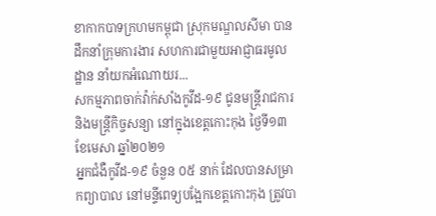ខាកាកបាទក្រហមកម្ពុជា ស្រុកមណ្ឌលសីមា បានដឹកនាំក្រុមការងារ សហការជាមួយអាជ្ញាធរមូលដ្ឋាន នាំយកអំណោយរ...
សកម្មភាពចាក់វ៉ាក់សាំងកូវីដ-១៩ ជូនមន្ត្រីរាជការ និងមន្ត្រីកិច្ចសន្យា នៅក្នុងខេត្តកោះកុង ថ្ងៃទី១៣ ខែមេសា ឆ្នាំ២០២១
អ្នកជំងឺកូវីដ-១៩ ចំនួន ០៥ នាក់ ដែលបានសម្រាកព្យាបាល នៅមន្ទីពេទ្យបង្អែកខេត្តកោះកុង ត្រូវបា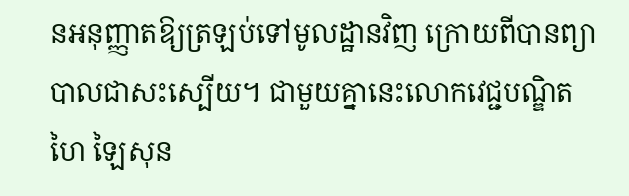នអនុញ្ញាតឱ្យត្រឡប់ទៅមូលដ្ឋានវិញ ក្រោយពីបានព្យាបាលជាសះស្បើយ។ ជាមួយគ្នានេះលោកវេជ្ជបណ្ឌិត ហៃ ឡៃសុន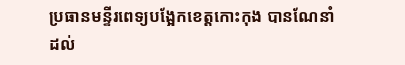ប្រធានមន្ទីរពេទ្យបង្អែកខេត្តកោះកុង បានណែនាំ ដល់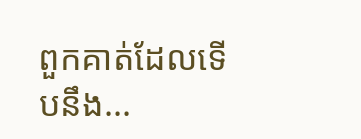ពួកគាត់ដែលទើបនឹង...